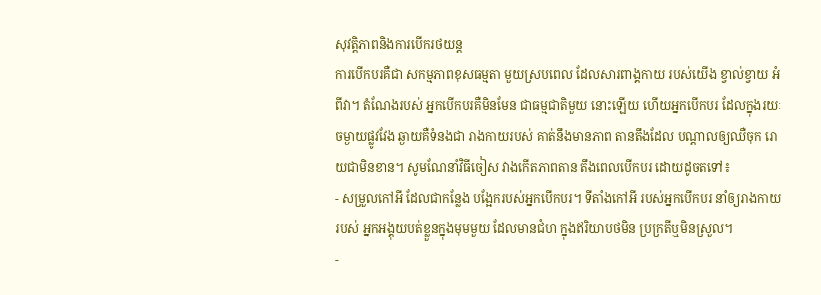សុវត្តិភាពនិងការបើករថយន្ត
ការបើកបរគឺជា សកម្មភាពខុសធម្មតា មួយស្របពេល ដែលសារពាង្គកាយ របស់យើង ខ្វាល់ខ្វាយ អំពីវា។ តំណែងរបស់ អ្នកបើកបរគឺមិនមែន ជាធម្មជាតិមួយ នោះឡើយ ហើយអ្នកបើកបរ ដែលក្នុងរយៈ ចម្ងាយផ្លូវវែង ឆ្ងាយគឺទំនងជា រាងកាយរបស់ គាត់នឹងមានភាព តានតឹងដែល បណ្តាលឲ្យឈឺចុក រោយជាមិនខាន។ សូមណែនាំវិធីចៀស វាងកើតភាពតាន តឹងពេលបើកបរ ដោយដូចតទៅ៖
- សម្រួលកៅអី ដែលជាកន្លែង បង្អែករបស់អ្នកបើកបរ។ ទីតាំងកៅអី របស់អ្នកបើកបរ នាំឲ្យរាងកាយរបស់ អ្នកអង្គុយបត់ខ្លួនក្នុងមុមមួយ ដែលមានជំហ ក្នុងឥរិយាបថមិន ប្រក្រតីឬមិនស្រួល។
-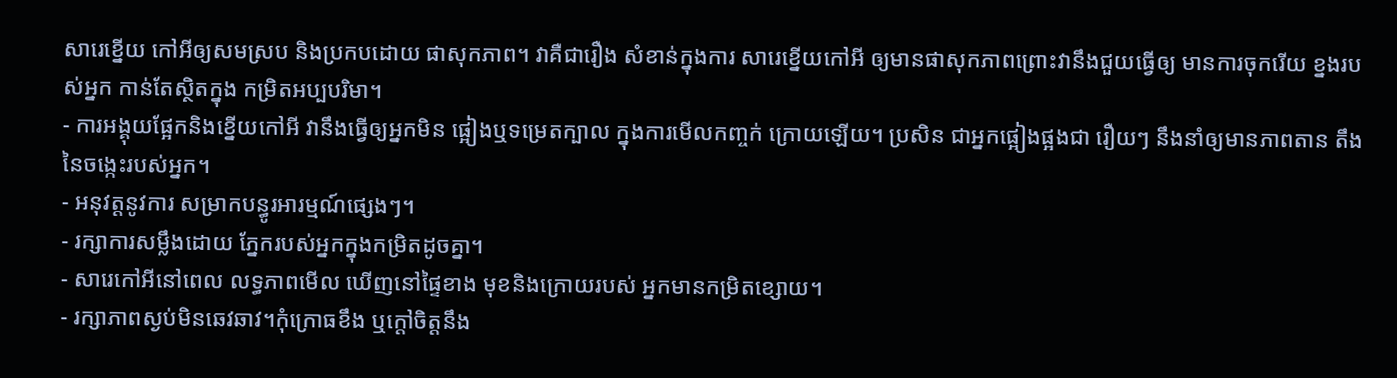សារេខ្នើយ កៅអីឲ្យសមស្រប និងប្រកបដោយ ផាសុកភាព។ វាគឺជារឿង សំខាន់ក្នុងការ សារេខ្នើយកៅអី ឲ្យមានផាសុកភាពព្រោះវានឹងជួយធ្វើឲ្យ មានការចុករើយ ខ្នងរបស់អ្នក កាន់តែស្ថិតក្នុង កម្រិតអប្បបរិមា។
- ការអង្គុយផ្អែកនិងខ្នើយកៅអី វានឹងធ្វើឲ្យអ្នកមិន ផ្អៀងឬទម្រេតក្បាល ក្នុងការមើលកញ្ចក់ ក្រោយឡើយ។ ប្រសិន ជាអ្នកផ្អៀងផ្អងជា រឿយៗ នឹងនាំឲ្យមានភាពតាន តឹងនៃចង្កេះរបស់អ្នក។
- អនុវត្តនូវការ សម្រាកបន្ធូរអារម្មណ៍ផ្សេងៗ។
- រក្សាការសម្លឹងដោយ ភ្នែករបស់អ្នកក្នុងកម្រិតដូចគ្នា។
- សារេកៅអីនៅពេល លទ្ធភាពមើល ឃើញនៅផ្ទៃខាង មុខនិងក្រោយរបស់ អ្នកមានកម្រិតខ្សោយ។
- រក្សាភាពស្ងប់មិនឆេវឆាវ។កុំក្រោធខឹង ឬក្តៅចិត្តនឹង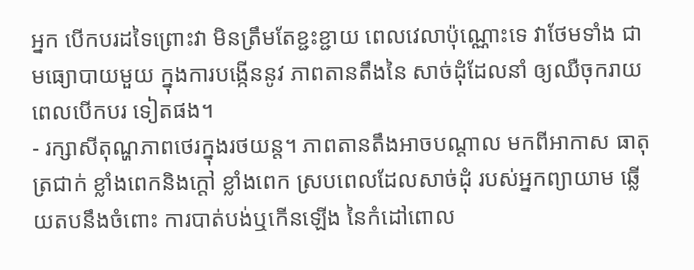អ្នក បើកបរដទៃព្រោះវា មិនត្រឹមតែខ្ជះខ្ជាយ ពេលវេលាប៉ុណ្ណោះទេ វាថែមទាំង ជាមធ្យោបាយមួយ ក្នុងការបង្កើននូវ ភាពតានតឹងនៃ សាច់ដុំដែលនាំ ឲ្យឈឺចុករាយ ពេលបើកបរ ទៀតផង។
- រក្សាសីតុណ្ហភាពថេរក្នុងរថយន្ត។ ភាពតានតឹងអាចបណ្តាល មកពីអាកាស ធាតុត្រជាក់ ខ្លាំងពេកនិងក្តៅ ខ្លាំងពេក ស្របពេលដែលសាច់ដុំ របស់អ្នកព្យាយាម ឆ្លើយតបនឹងចំពោះ ការបាត់បង់ឬកើនឡើង នៃកំដៅពោល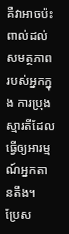គឺវាអាចប៉ះ ពាល់ដល់សមត្ថភាព របស់អ្នកក្នុង ការប្រុងស្មារតីដែល ធ្វើឲ្យអារម្មណ៍អ្នកតានតឹង។
ប្រែស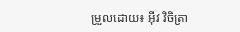ម្រួលដោយ៖ អុីវ វិចិត្រា